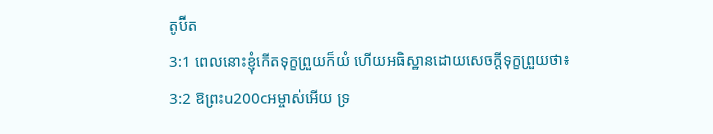តូប៊ីត
3:1 ពេលនោះខ្ញុំកើតទុក្ខព្រួយក៏យំ ហើយអធិស្ឋានដោយសេចក្ដីទុក្ខព្រួយថា៖
3:2 ឱព្រះu200cអម្ចាស់អើយ ទ្រ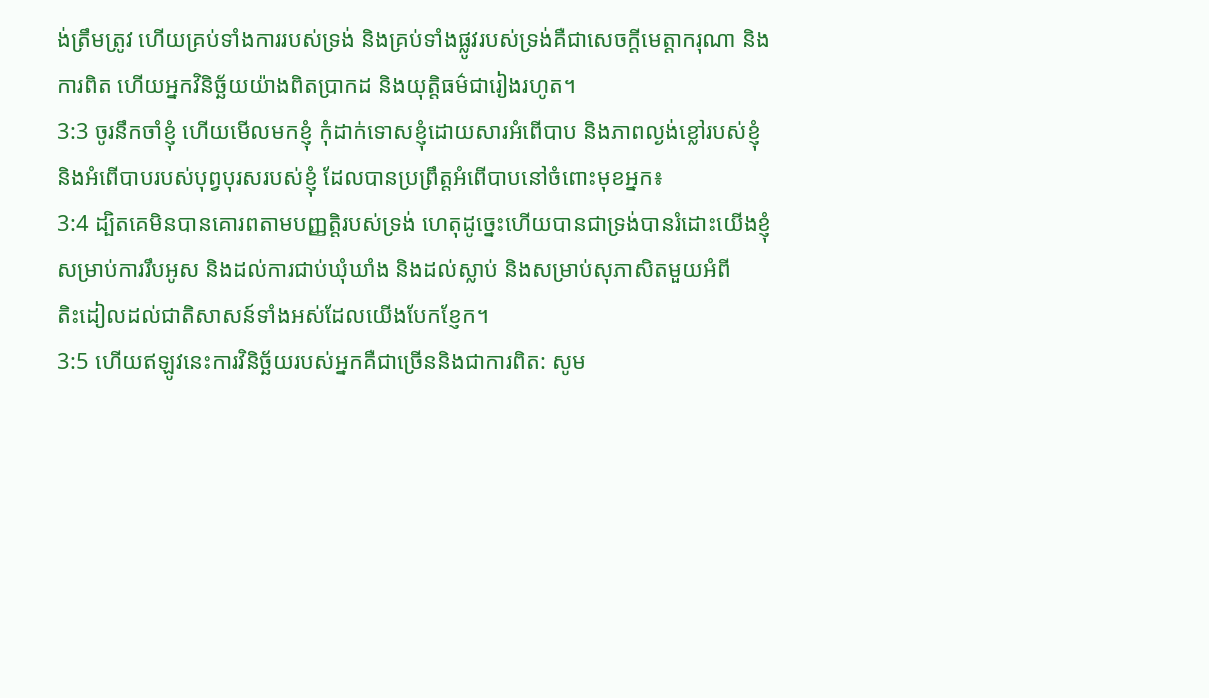ង់ត្រឹមត្រូវ ហើយគ្រប់ទាំងការរបស់ទ្រង់ និងគ្រប់ទាំងផ្លូវរបស់ទ្រង់គឺជាសេចក្តីមេត្តាករុណា និង
ការពិត ហើយអ្នកវិនិច្ឆ័យយ៉ាងពិតប្រាកដ និងយុត្តិធម៌ជារៀងរហូត។
3:3 ចូរនឹកចាំខ្ញុំ ហើយមើលមកខ្ញុំ កុំដាក់ទោសខ្ញុំដោយសារអំពើបាប និងភាពល្ងង់ខ្លៅរបស់ខ្ញុំ
និងអំពើបាបរបស់បុព្វបុរសរបស់ខ្ញុំ ដែលបានប្រព្រឹត្តអំពើបាបនៅចំពោះមុខអ្នក៖
3:4 ដ្បិតគេមិនបានគោរពតាមបញ្ញត្តិរបស់ទ្រង់ ហេតុដូច្នេះហើយបានជាទ្រង់បានរំដោះយើងខ្ញុំ
សម្រាប់ការរឹបអូស និងដល់ការជាប់ឃុំឃាំង និងដល់ស្លាប់ និងសម្រាប់សុភាសិតមួយអំពី
តិះដៀលដល់ជាតិសាសន៍ទាំងអស់ដែលយើងបែកខ្ញែក។
3:5 ហើយឥឡូវនេះការវិនិច្ឆ័យរបស់អ្នកគឺជាច្រើននិងជាការពិត: សូម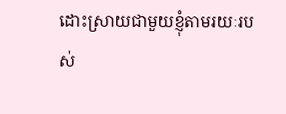ដោះស្រាយជាមួយខ្ញុំតាមរយៈរបស់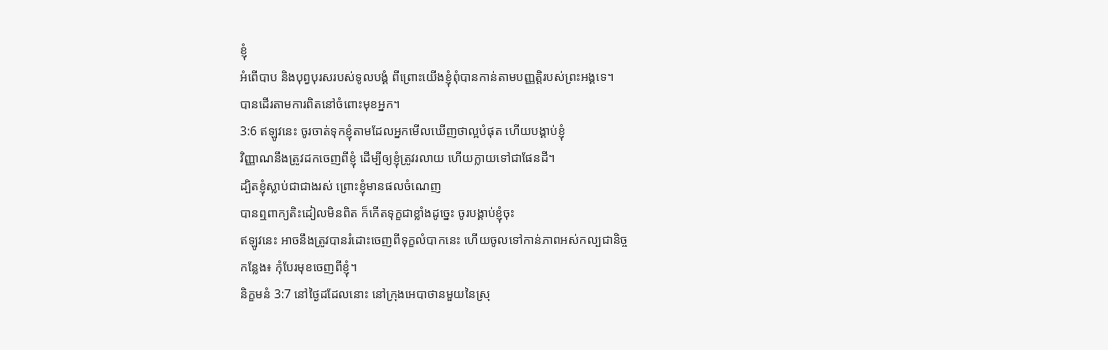ខ្ញុំ
អំពើបាប និងបុព្វបុរសរបស់ទូលបង្គំ ពីព្រោះយើងខ្ញុំពុំបានកាន់តាមបញ្ញត្តិរបស់ព្រះអង្គទេ។
បានដើរតាមការពិតនៅចំពោះមុខអ្នក។
3:6 ឥឡូវនេះ ចូរចាត់ទុកខ្ញុំតាមដែលអ្នកមើលឃើញថាល្អបំផុត ហើយបង្គាប់ខ្ញុំ
វិញ្ញាណនឹងត្រូវដកចេញពីខ្ញុំ ដើម្បីឲ្យខ្ញុំត្រូវរលាយ ហើយក្លាយទៅជាផែនដី។
ដ្បិតខ្ញុំស្លាប់ជាជាងរស់ ព្រោះខ្ញុំមានផលចំណេញ
បានឮពាក្យតិះដៀលមិនពិត ក៏កើតទុក្ខជាខ្លាំងដូច្នេះ ចូរបង្គាប់ខ្ញុំចុះ
ឥឡូវនេះ អាចនឹងត្រូវបានរំដោះចេញពីទុក្ខលំបាកនេះ ហើយចូលទៅកាន់ភាពអស់កល្បជានិច្ច
កន្លែង៖ កុំបែរមុខចេញពីខ្ញុំ។
និក្ខមនំ 3:7 នៅថ្ងៃដដែលនោះ នៅក្រុងអេបាថានមួយនៃស្រុ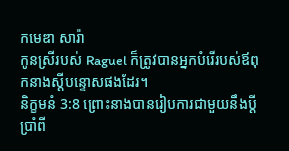កមេឌា សារ៉ា
កូនស្រីរបស់ Raguel ក៏ត្រូវបានអ្នកបំរើរបស់ឪពុកនាងស្តីបន្ទោសផងដែរ។
និក្ខមនំ 3:8 ព្រោះនាងបានរៀបការជាមួយនឹងប្ដីប្រាំពី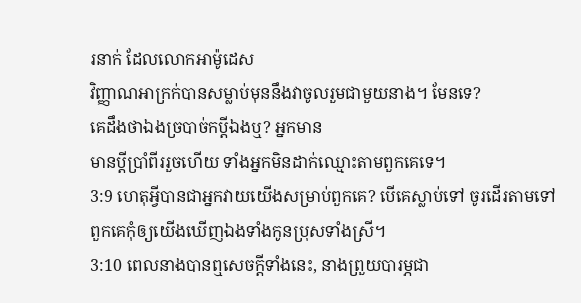រនាក់ ដែលលោកអាម៉ូដេស
វិញ្ញាណអាក្រក់បានសម្លាប់មុននឹងវាចូលរួមជាមួយនាង។ មែនទេ?
គេដឹងថាឯងច្របាច់កប្តីឯងឬ? អ្នកមាន
មានប្តីប្រាំពីររួចហើយ ទាំងអ្នកមិនដាក់ឈ្មោះតាមពួកគេទេ។
3:9 ហេតុអ្វីបានជាអ្នកវាយយើងសម្រាប់ពួកគេ? បើគេស្លាប់ទៅ ចូរដើរតាមទៅ
ពួកគេកុំឲ្យយើងឃើញឯងទាំងកូនប្រុសទាំងស្រី។
3:10 ពេលនាងបានឮសេចក្ដីទាំងនេះ, នាងព្រួយបារម្ភជា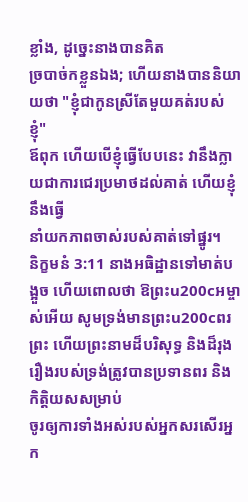ខ្លាំង, ដូច្នេះនាងបានគិត
ច្របាច់កខ្លួនឯង; ហើយនាងបាននិយាយថា "ខ្ញុំជាកូនស្រីតែមួយគត់របស់ខ្ញុំ"
ឪពុក ហើយបើខ្ញុំធ្វើបែបនេះ វានឹងក្លាយជាការជេរប្រមាថដល់គាត់ ហើយខ្ញុំនឹងធ្វើ
នាំយកភាពចាស់របស់គាត់ទៅផ្នូរ។
និក្ខមនំ 3:11 នាងអធិដ្ឋានទៅមាត់បង្អួច ហើយពោលថា ឱព្រះu200cអម្ចាស់អើយ សូមទ្រង់មានព្រះu200cពរ
ព្រះ ហើយព្រះនាមដ៏បរិសុទ្ធ និងដ៏រុងរឿងរបស់ទ្រង់ត្រូវបានប្រទានពរ និងកិត្តិយសសម្រាប់
ចូរឲ្យការទាំងអស់របស់អ្នកសរសើរអ្នក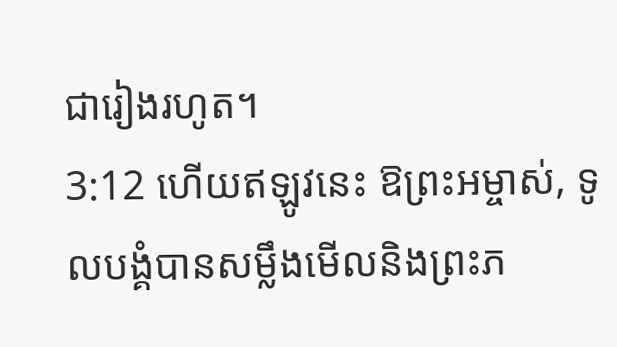ជារៀងរហូត។
3:12 ហើយឥឡូវនេះ ឱព្រះអម្ចាស់, ទូលបង្គំបានសម្លឹងមើលនិងព្រះភ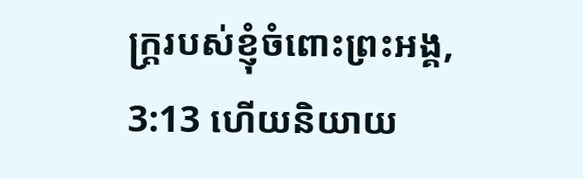ក្ត្ររបស់ខ្ញុំចំពោះព្រះអង្គ,
3:13 ហើយនិយាយ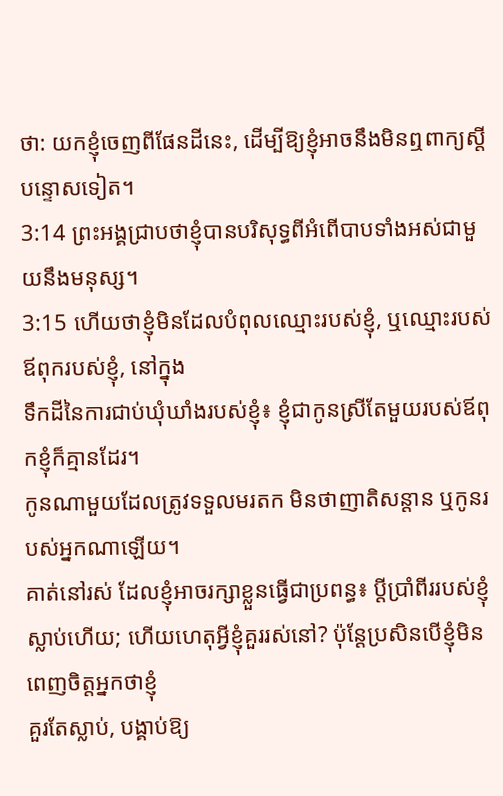ថា: យកខ្ញុំចេញពីផែនដីនេះ, ដើម្បីឱ្យខ្ញុំអាចនឹងមិនឮពាក្យស្តីបន្ទោសទៀត។
3:14 ព្រះអង្គជ្រាបថាខ្ញុំបានបរិសុទ្ធពីអំពើបាបទាំងអស់ជាមួយនឹងមនុស្ស។
3:15 ហើយថាខ្ញុំមិនដែលបំពុលឈ្មោះរបស់ខ្ញុំ, ឬឈ្មោះរបស់ឪពុករបស់ខ្ញុំ, នៅក្នុង
ទឹកដីនៃការជាប់ឃុំឃាំងរបស់ខ្ញុំ៖ ខ្ញុំជាកូនស្រីតែមួយរបស់ឪពុកខ្ញុំក៏គ្មានដែរ។
កូនណាមួយដែលត្រូវទទួលមរតក មិនថាញាតិសន្តាន ឬកូនរបស់អ្នកណាឡើយ។
គាត់នៅរស់ ដែលខ្ញុំអាចរក្សាខ្លួនធ្វើជាប្រពន្ធ៖ ប្តីប្រាំពីររបស់ខ្ញុំ
ស្លាប់ហើយ; ហើយហេតុអ្វីខ្ញុំគួររស់នៅ? ប៉ុន្តែប្រសិនបើខ្ញុំមិនពេញចិត្តអ្នកថាខ្ញុំ
គួរតែស្លាប់, បង្គាប់ឱ្យ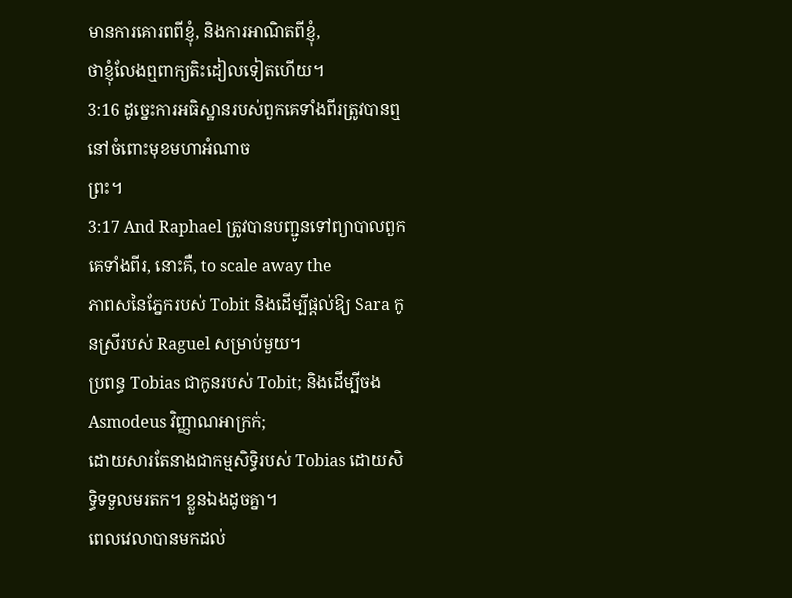មានការគោរពពីខ្ញុំ, និងការអាណិតពីខ្ញុំ,
ថាខ្ញុំលែងឮពាក្យតិះដៀលទៀតហើយ។
3:16 ដូច្នេះការអធិស្ឋានរបស់ពួកគេទាំងពីរត្រូវបានឮនៅចំពោះមុខមហាអំណាច
ព្រះ។
3:17 And Raphael ត្រូវបានបញ្ជូនទៅព្យាបាលពួកគេទាំងពីរ, នោះគឺ, to scale away the
ភាពសនៃភ្នែករបស់ Tobit និងដើម្បីផ្តល់ឱ្យ Sara កូនស្រីរបស់ Raguel សម្រាប់មួយ។
ប្រពន្ធ Tobias ជាកូនរបស់ Tobit; និងដើម្បីចង Asmodeus វិញ្ញាណអាក្រក់;
ដោយសារតែនាងជាកម្មសិទ្ធិរបស់ Tobias ដោយសិទ្ធិទទួលមរតក។ ខ្លួនឯងដូចគ្នា។
ពេលវេលាបានមកដល់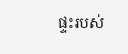ផ្ទះរបស់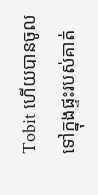Tobit ហើយបានចូលទៅក្នុងផ្ទះរបស់គាត់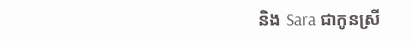និង Sara ជាកូនស្រី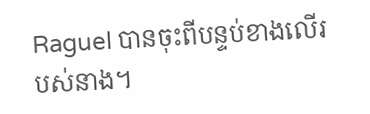Raguel បានចុះពីបន្ទប់ខាងលើរបស់នាង។